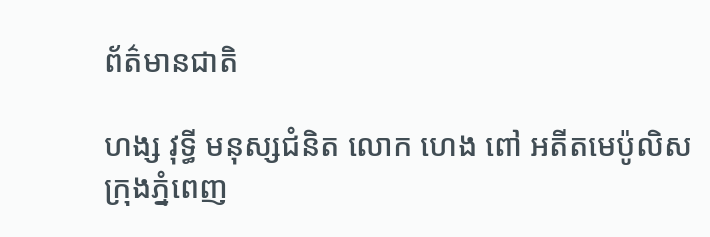ព័ត៌មានជាតិ

ហង្ស វុទ្ធី មនុស្សជំនិត លោក ហេង ពៅ អតីតមេប៉ូលិសក្រុងភ្នំពេញ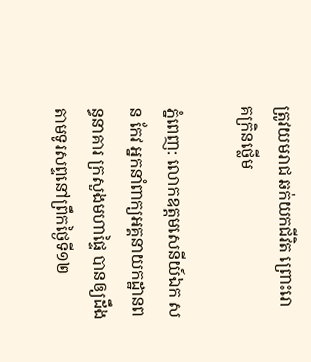ត្រូវយមរាជ ឆក់យកជីវិត ព្រោះរោគក្រិនថ្លើម

ភ្នំពេញ: លោកឧត្តមសេនីយ៍ឯក សន កែវ អ្នកនាំពាក្យអគ្គនាយកដ្ឋានពន្ធនាគារ ក្រសួងមហាផ្ទៃ បានឲ្យដឹងតាមទូរសព្ទនៅព្រឹកថ្ងៃទី១២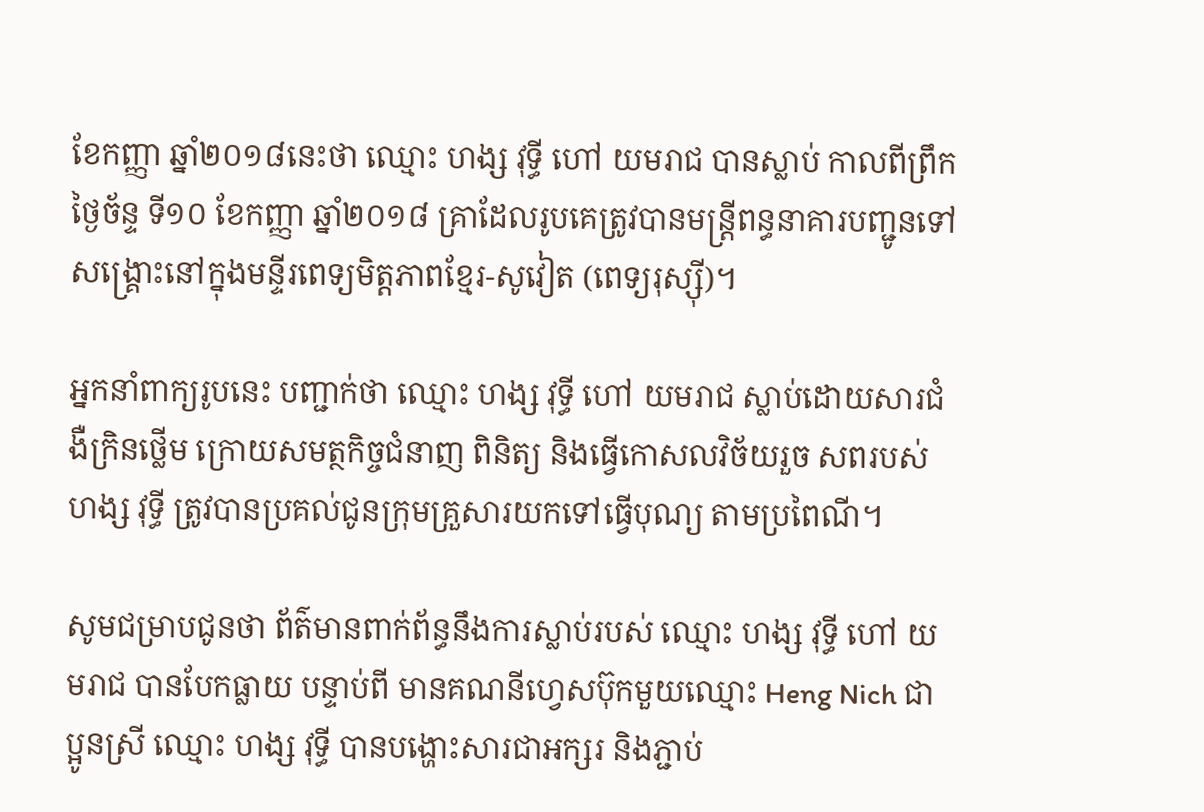ខែកញ្ញា ឆ្នាំ២០១៨នេះថា ឈ្មោះ ហង្ស វុទ្ធី ហៅ យមរាជ បានស្លាប់ កាលពីព្រឹកថ្ងៃច័ន្ទ ទី១០ ខែកញ្ញា ឆ្នាំ២០១៨ គ្រាដែលរូបគេត្រូវបានមន្ត្រីពន្ធនាគារបញ្ជូនទៅសង្គ្រោះនៅក្នុងមន្ទីរពេទ្យមិត្តភាពខ្មែរ-សូវៀត (ពេទ្យរុស្ស៊ី)។

អ្នកនាំពាក្យរូបនេះ បញ្ជាក់ថា ឈ្មោះ ហង្ស វុទ្ធី ហៅ យមរាជ ស្លាប់ដោយសារជំងឺក្រិនថ្លើម ក្រោយសមត្ថកិច្ចជំនាញ ពិនិត្យ និងធ្វើកោសលវិច័យរួច សពរបស់ ហង្ស វុទ្ធី ត្រូវបានប្រគល់ជូនក្រុមគ្រួសារយកទៅធ្វើបុណ្យ តាមប្រពៃណី។

សូមជម្រាបជូនថា ព័ត៌មានពាក់ព័ន្ធនឹងការស្លាប់របស់ ឈ្មោះ ហង្ស វុទ្ធី ហៅ យមរាជ បានបែកធ្លាយ បន្ទាប់ពី មានគណនីហ្វេសប៊ុកមួយឈ្មោះ Heng Nich ជាប្អូនស្រី ឈ្មោះ ហង្ស វុទ្ធី បានបង្ហោះសារជាអក្សរ និងភ្ជាប់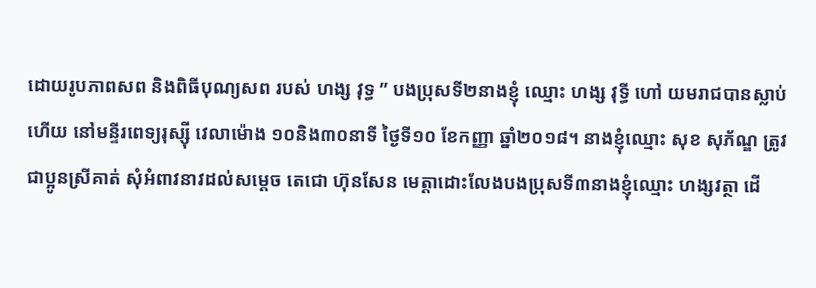ដោយរូបភាពសព និងពិធីបុណ្យសព របស់ ហង្ស វុទ្ធ ” បងប្រុសទី២នាងខ្ញុំ ឈ្មោះ ហង្ស វុទ្ធី ហៅ យមរាជបានស្លាប់ហើយ នៅមន្ទីរពេទ្យរុស្ស៊ី វេលាម៉ោង ១០និង៣០នាទី ថ្ងៃទី១០ ខែកញ្ញា ឆ្នាំ២០១៨។ នាងខ្ញុំឈ្មោះ សុខ សុភ័ណ្ឌ ត្រូវជាប្អូនស្រីគាត់ សុំអំពាវនាវដល់សម្ដេច តេជោ ហ៊ុនសែន មេត្តាដោះលែងបងប្រុសទី៣នាងខ្ញុំឈ្មោះ ហង្សវត្ថា ដើ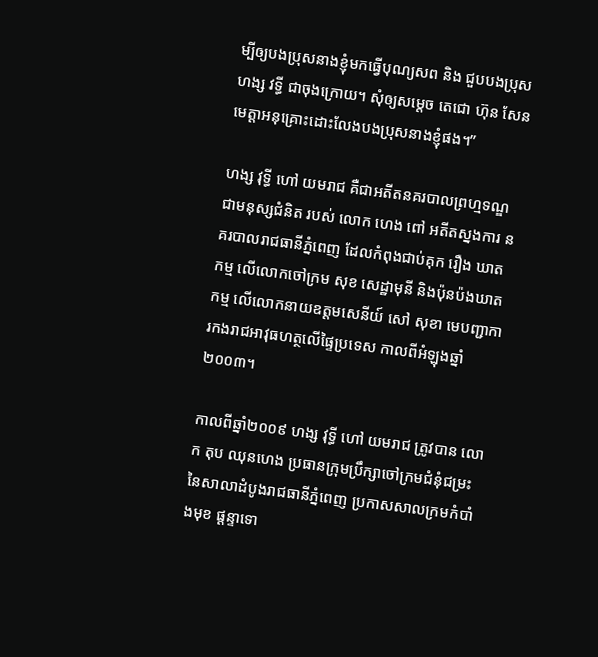ម្បីឲ្យបងប្រុសនាងខ្ញុំមកធ្វើបុណ្យសព និង ជួបបងប្រុស ហង្ស វទ្ធី ជាចុងក្រោយ។ សុំឲ្យសម្តេច តេជោ ហ៊ុន សែន មេត្តាអនុគ្រោះដោះលែងបងប្រុសនាងខ្ញុំផង។”

ហង្ស វុទ្ធី ហៅ យមរាជ គឺជាអតីតនគរបាលព្រហ្មទណ្ឌ ជាមនុស្សជំនិត របស់ លោក ហេង ពៅ អតីតស្នងការ នគរបាលរាជធានីភ្នំពេញ ដែលកំពុងជាប់គុក រឿង ឃាតកម្ម លើលោកចៅក្រម សុខ សេដ្ឋាមុនី និងប៉ុនប៉ងឃាតកម្ម លើលោកនាយឧត្តមសេនីយ៍ សៅ សុខា មេបញ្ជាការកងរាជអាវុធហត្ថលើផ្ទៃប្រទេស កាលពីអំឡុងឆ្នាំ ២០០៣។

កាលពីឆ្នាំ២០០៩ ហង្ស វុទ្ធី ហៅ យមរាជ ត្រូវបាន លោក តុប ឈុនហេង ប្រធានក្រុមប្រឹក្សាចៅក្រមជំនុំជម្រះ នៃសាលាដំបូងរាជធានីភ្នំពេញ ប្រកាសសាលក្រមកំបាំងមុខ ផ្តន្ទាទោ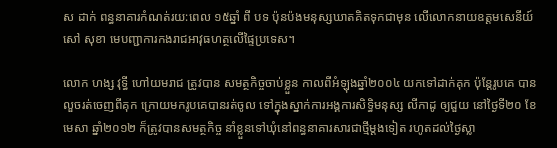ស ដាក់ ពន្ធនាគារកំណត់រយ:ពេល ១៥ឆ្នាំ ពី បទ ប៉ុនប៉ងមនុស្សឃាតគិតទុកជាមុន លើលោកនាយឧត្តមសេនីយ៍ សៅ សុខា មេបញ្ជាការកងរាជអាវុធហត្ថលើផ្ទៃប្រទេស។

លោក ហង្ស វុទ្ធី ហៅយមរាជ ត្រូវបាន សមត្ថកិច្ចចាប់ខ្លួន កាលពីអំឡុងឆ្នាំ២០០៤ យកទៅដាក់គុក ប៉ុន្តែរូបគេ បានលួចរត់ចេញពីគុក ក្រោយមករូបគេបានរត់ចូល ទៅក្នុងស្នាក់ការអង្គការសិទ្ធិមនុស្ស លីកាដូ ឲ្យជួយ នៅថ្ងៃទី២០ ខែមេសា ឆ្នាំ២០១២ ក៏ត្រូវបានសមត្ថកិច្ច នាំខ្លួនទៅឃុំនៅពន្ធនាគារសារជាថ្មីម្តងទៀត រហូតដល់ថ្ងៃស្លា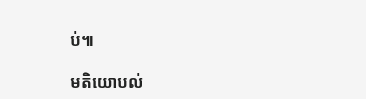ប់៕

មតិយោបល់